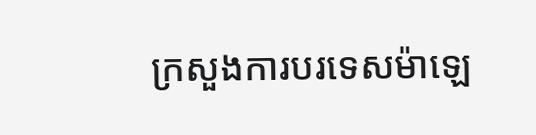ក្រសួងការបរទេសម៉ាឡេ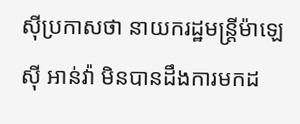ស៊ីប្រកាសថា នាយករដ្ឋមន្ត្រីម៉ាឡេស៊ី អាន់វ៉ា មិនបានដឹងការមកដ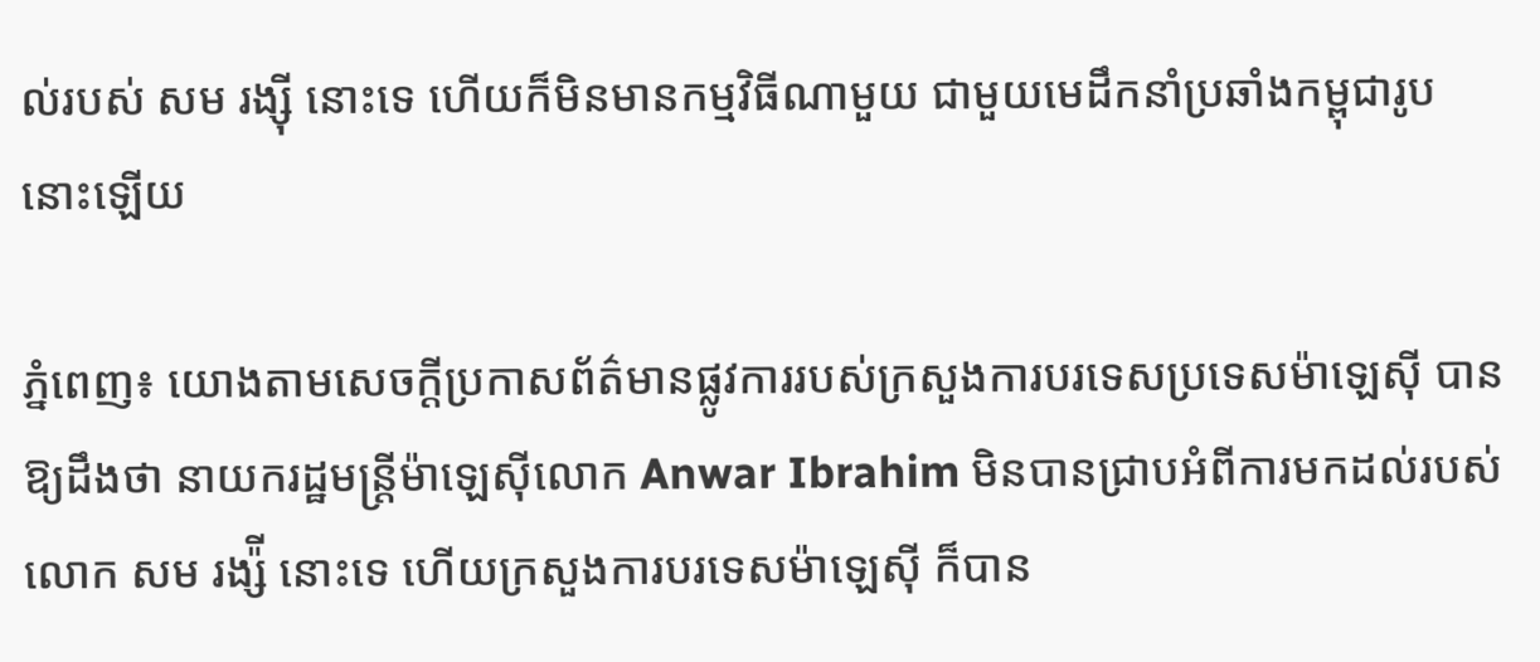ល់របស់ សម រង្ស៊ី នោះទេ ហើយក៏មិនមានកម្មវិធីណាមួយ ជាមួយមេដឹកនាំប្រឆាំងកម្ពុជារូបនោះឡើយ

ភ្នំពេញ៖ យោងតាមសេចក្តីប្រកាសព័ត៌មានផ្លូវការរបស់ក្រសួងការបរទេសប្រទេសម៉ាឡេស៊ី បានឱ្យដឹងថា នាយករដ្ឋមន្រ្តីម៉ាឡេស៊ីលោក Anwar Ibrahim មិនបានជ្រាបអំពីការមកដល់របស់លោក សម រង្ស៉ី នោះទេ ហើយក្រសួងការបរទេសម៉ាឡេស៊ី ក៏បាន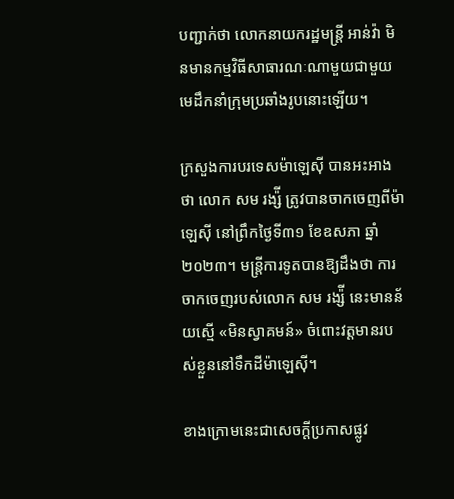បញ្ជាក់ថា លោកនាយករដ្ឋមន្រ្តី អាន់វ៉ា មិនមានកម្មវិធីសាធារណៈណាមួយជាមួយមេដឹកនាំក្រុមប្រឆាំងរូបនោះឡើយ។

ក្រសួងការបរទេសម៉ាឡេស៊ី បានអះអាងថា លោក សម រង្ស៉ី ត្រូវបានចាកចេញពីម៉ាឡេស៊ី នៅព្រឹកថ្ងៃទី៣១ ខែឧសភា ឆ្នាំ២០២៣។ មន្រ្តីការទូតបានឱ្យដឹងថា ការចាកចេញរបស់លោក សម រង្ស៉ី នេះមានន័យស្មើ «មិនស្វាគមន៍» ចំពោះវត្តមានរបស់ខ្លួននៅទឹកដីម៉ាឡេស៊ី។

ខាងក្រោមនេះជាសេចក្តីប្រកាសផ្លូវ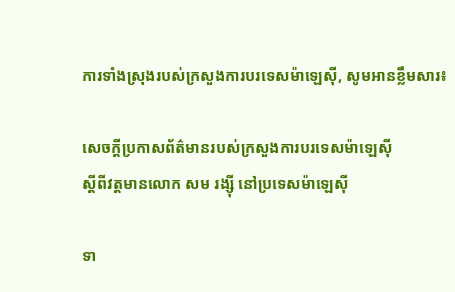ការទាំងស្រុងរបស់ក្រសួងការបរទេសម៉ាឡេស៊ី, សូមអានខ្លឹមសារ៖

សេចក្តីប្រកាសព័ត៌មានរបស់ក្រសួងការបរទេសម៉ាឡេស៊ី
ស្តីពីវត្តមានលោក សម រង្ស៊ី នៅប្រទេសម៉ាឡេស៊ី

ទា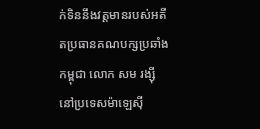ក់ទិននឹងវត្តមានរបស់អតីតប្រធានគណបក្សប្រឆាំងកម្ពុជា លោក សម រង្ស៊ី នៅប្រទេសម៉ាឡេស៊ី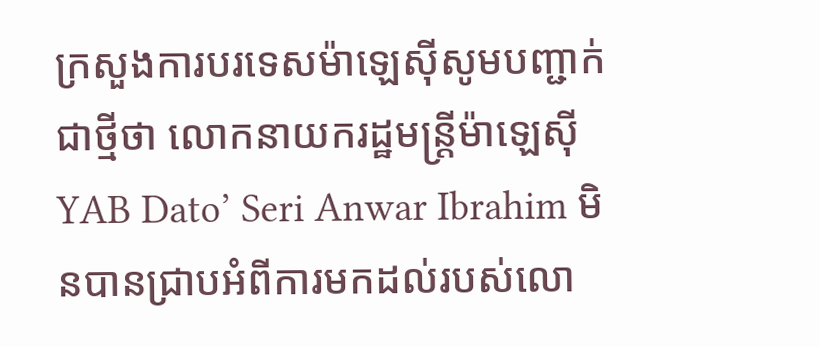ក្រសួងការបរទេសម៉ាឡេស៊ីសូមបញ្ជាក់ជាថ្មីថា លោកនាយករដ្ឋមន្ត្រីម៉ាឡេស៊ី YAB Dato’ Seri Anwar Ibrahim មិនបានជ្រាបអំពីការមកដល់របស់លោ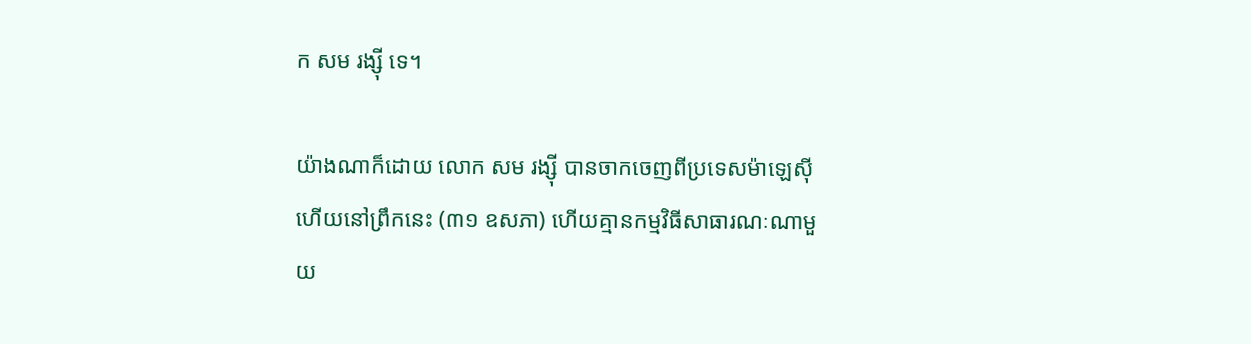ក សម រង្ស៊ី ទេ។

យ៉ាងណាក៏ដោយ លោក សម រង្ស៊ី បានចាកចេញពីប្រទេសម៉ាឡេស៊ីហើយនៅព្រឹកនេះ (៣១ ឧសភា) ហើយគ្មានកម្មវិធីសាធារណៈណាមួយ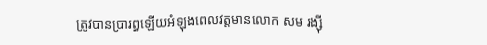ត្រូវបានប្រារព្ធឡើយអំឡុងពេលវត្តមានលោក សម រង្ស៊ី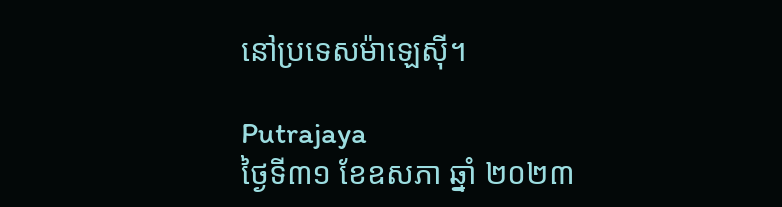នៅប្រទេសម៉ាឡេស៊ី។

Putrajaya
ថ្ងៃទី៣១ ខែឧសភា ឆ្នាំ ២០២៣